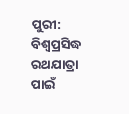ପୁରୀ: ବିଶ୍ବପ୍ରସିଦ୍ଧ ରଥଯାତ୍ରା ପାଇଁ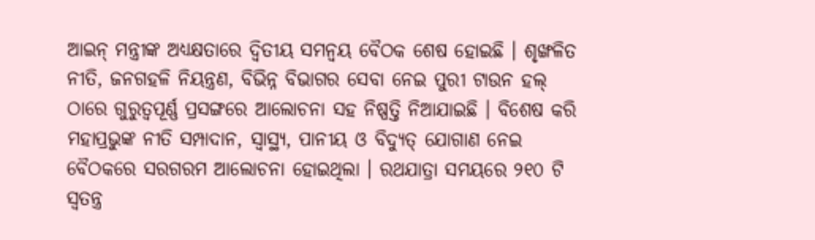ଆଇନ୍ ମନ୍ତ୍ରୀଙ୍କ ଅଧ୍ୟକ୍ଷତାରେ ଦ୍ବିତୀୟ ସମନ୍ଵୟ ବୈଠକ ଶେଷ ହୋଇଛି । ଶୃଙ୍ଖଳିତ ନୀତି, ଜନଗହଳି ନିୟନ୍ତ୍ରଣ, ବିଭିନ୍ନ ବିଭାଗର ସେବା ନେଇ ପୁରୀ ଟାଉନ ହଲ୍ ଠାରେ ଗୁରୁତ୍ବପୂର୍ଣ୍ଣ ପ୍ରସଙ୍ଗରେ ଆଲୋଚନା ସହ ନିଷ୍ପତ୍ତି ନିଆଯାଇଛି । ବିଶେଷ କରି ମହାପ୍ରଭୁଙ୍କ ନୀତି ସମ୍ପାଦାନ, ସ୍ଵାସ୍ଥ୍ୟ, ପାନୀୟ ଓ ବିଦ୍ୟୁତ୍ ଯୋଗାଣ ନେଇ ବୈଠକରେ ସରଗରମ ଆଲୋଚନା ହୋଇଥିଲା । ରଥଯାତ୍ରା ସମୟରେ ୨୧୦ ଟି ସ୍ଵତନ୍ତ୍ର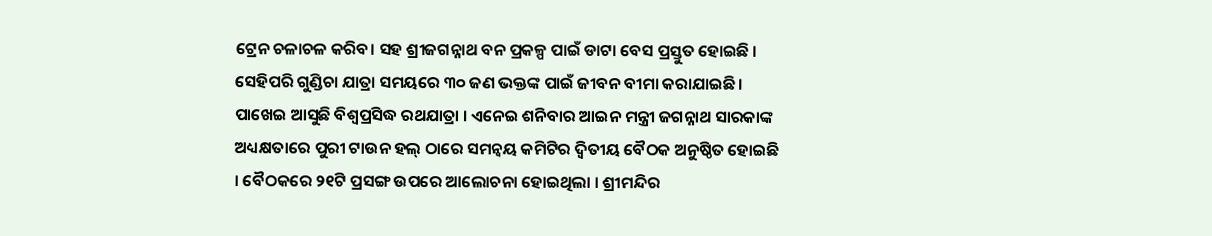ଟ୍ରେନ ଚଳାଚଳ କରିବ। ସହ ଶ୍ରୀଜଗନ୍ନାଥ ବନ ପ୍ରକଳ୍ପ ପାଇଁ ଡାଟା ବେସ ପ୍ରସ୍ତୁତ ହୋଇଛି । ସେହିପରି ଗୁଣ୍ଡିଚା ଯାତ୍ରା ସମୟରେ ୩୦ ଜଣ ଭକ୍ତଙ୍କ ପାଇଁ ଜୀବନ ବୀମା କରାଯାଇଛି ।
ପାଖେଇ ଆସୁଛି ବିଶ୍ବପ୍ରସିଦ୍ଧ ରଥଯାତ୍ରା । ଏନେଇ ଶନିବାର ଆଇନ ମନ୍ତ୍ରୀ ଜଗନ୍ନାଥ ସାରକାଙ୍କ ଅଧ୍ୟକ୍ଷତାରେ ପୁରୀ ଟାଉନ ହଲ୍ ଠାରେ ସମନ୍ବୟ କମିଟିର ଦ୍ବିତୀୟ ବୈଠକ ଅନୁଷ୍ଠିତ ହୋଇଛି । ବୈଠକରେ ୨୧ଟି ପ୍ରସଙ୍ଗ ଉପରେ ଆଲୋଚନା ହୋଇଥିଲା । ଶ୍ରୀମନ୍ଦିର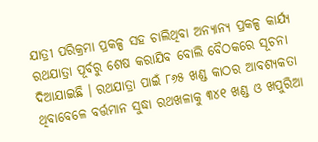ଯାତ୍ରୀ ପରିକ୍ରମା ପ୍ରକଳ୍ପ ସହ ଚାଲିଥିବା ଅନ୍ୟାନ୍ୟ ପ୍ରକଳ୍ପ କାର୍ଯ୍ୟ ରଥଯାତ୍ରା ପୂର୍ବରୁ ଶେଷ କରାଯିବ ବୋଲି ବୈଠକରେ ସୂଚନା ଦିଆଯାଇଛି । ରଥଯାତ୍ରା ପାଇଁ ୮୬୫ ଖଣ୍ଡ କାଠର ଆବଶ୍ୟକତା ଥିବାବେଳେ ବର୍ତ୍ତମାନ ସୁଦ୍ଧା ରଥଖଳାକୁ ୩୪୧ ଖଣ୍ଡ ଓ ଖପୁରିଆ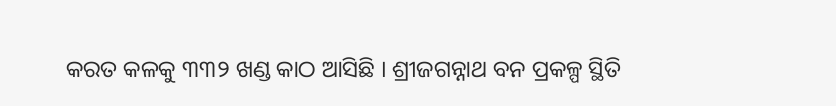କରତ କଳକୁ ୩୩୨ ଖଣ୍ଡ କାଠ ଆସିଛି । ଶ୍ରୀଜଗନ୍ନାଥ ବନ ପ୍ରକଳ୍ପ ସ୍ଥିତି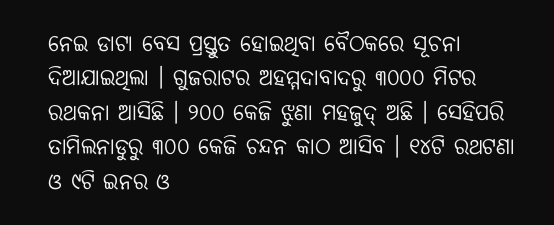ନେଇ ଡାଟା ବେସ ପ୍ରସ୍ତୁତ ହୋଇଥିବା ବୈଠକରେ ସୂଚନା ଦିଆଯାଇଥିଲା । ଗୁଜରାଟର ଅହମ୍ମଦାବାଦରୁ ୩୦୦୦ ମିଟର ରଥକନା ଆସିଛି । ୨୦୦ କେଜି ଝୁଣା ମହଜୁଦ୍ ଅଛି । ସେହିପରି ତାମିଲନାଡୁରୁ ୩୦୦ କେଜି ଚନ୍ଦନ କାଠ ଆସିବ । ୧୪ଟି ରଥଟଣା ଓ ୯ଟି ଇନର ଓ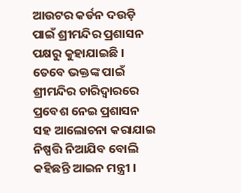ଆଉଟର କର୍ଡନ ଦଉଡ଼ି ପାଇଁ ଶ୍ରୀମନ୍ଦିର ପ୍ରଶାସନ ପକ୍ଷରୁ କୁହାଯାଇଛି । ତେବେ ଭକ୍ତଙ୍କ ପାଇଁ ଶ୍ରୀମନ୍ଦିର ଚାରିଦ୍ବାରରେ ପ୍ରବେଶ ନେଇ ପ୍ରଶାସନ ସହ ଆଲୋଚନା କରାଯାଇ ନିଷ୍ପତ୍ତି ନିଆଯିବ ବୋଲି କହିଛନ୍ତି ଆଇନ ମନ୍ତ୍ରୀ ।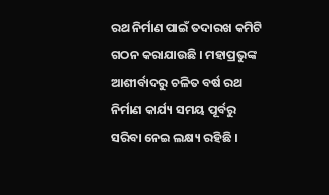ରଥ ନିର୍ମାଣ ପାଇଁ ତଦାରଖ କମିଟି ଗଠନ କରାଯାଉଛି । ମହାପ୍ରଭୁଙ୍କ ଆଶୀର୍ବାଦରୁ ଚଳିତ ବର୍ଷ ରଥ ନିର୍ମାଣ କାର୍ଯ୍ୟ ସମୟ ପୂର୍ବରୁ ସରିବା ନେଇ ଲକ୍ଷ୍ୟ ରହିଛି ।